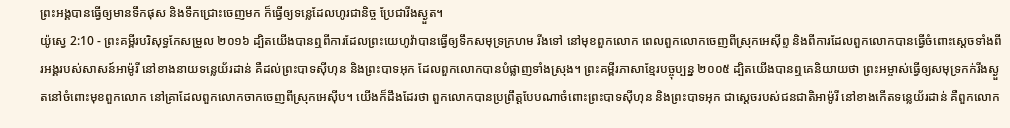ព្រះអង្គបានធ្វើឲ្យមានទឹកផុស និងទឹកជ្រោះចេញមក ក៏ធ្វើឲ្យទន្លេដែលហូរជានិច្ច ប្រែជារីងស្ងួត។
យ៉ូស្វេ 2:10 - ព្រះគម្ពីរបរិសុទ្ធកែសម្រួល ២០១៦ ដ្បិតយើងបានឮពីការដែលព្រះយេហូវ៉ាបានធ្វើឲ្យទឹកសមុទ្រក្រហម រីងទៅ នៅមុខពួកលោក ពេលពួកលោកចេញពីស្រុកអេស៊ីព្ទ និងពីការដែលពួកលោកបានធ្វើចំពោះស្តេចទាំងពីរអង្គរបស់សាសន៍អាម៉ូរី នៅខាងនាយទន្លេយ័រដាន់ គឺដល់ព្រះបាទស៊ីហុន និងព្រះបាទអុក ដែលពួកលោកបានបំផ្លាញទាំងស្រុង។ ព្រះគម្ពីរភាសាខ្មែរបច្ចុប្បន្ន ២០០៥ ដ្បិតយើងបានឮគេនិយាយថា ព្រះអម្ចាស់ធ្វើឲ្យសមុទ្រកក់រីងស្ងួតនៅចំពោះមុខពួកលោក នៅគ្រាដែលពួកលោកចាកចេញពីស្រុកអេស៊ីប។ យើងក៏ដឹងដែរថា ពួកលោកបានប្រព្រឹត្តបែបណាចំពោះព្រះបាទស៊ីហុន និងព្រះបាទអុក ជាស្ដេចរបស់ជនជាតិអាម៉ូរី នៅខាងកើតទន្លេយ័រដាន់ គឺពួកលោក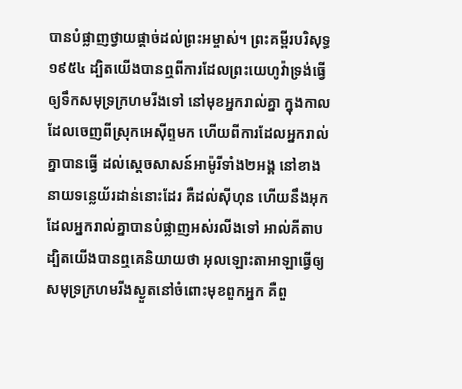បានបំផ្លាញថ្វាយផ្ដាច់ដល់ព្រះអម្ចាស់។ ព្រះគម្ពីរបរិសុទ្ធ ១៩៥៤ ដ្បិតយើងបានឮពីការដែលព្រះយេហូវ៉ាទ្រង់ធ្វើឲ្យទឹកសមុទ្រក្រហមរីងទៅ នៅមុខអ្នករាល់គ្នា ក្នុងកាលដែលចេញពីស្រុកអេស៊ីព្ទមក ហើយពីការដែលអ្នករាល់គ្នាបានធ្វើ ដល់ស្តេចសាសន៍អាម៉ូរីទាំង២អង្គ នៅខាងនាយទន្លេយ័រដាន់នោះដែរ គឺដល់ស៊ីហុន ហើយនឹងអុក ដែលអ្នករាល់គ្នាបានបំផ្លាញអស់រលីងទៅ អាល់គីតាប ដ្បិតយើងបានឮគេនិយាយថា អុលឡោះតាអាឡាធ្វើឲ្យសមុទ្រក្រហមរីងស្ងួតនៅចំពោះមុខពួកអ្នក គឺពួ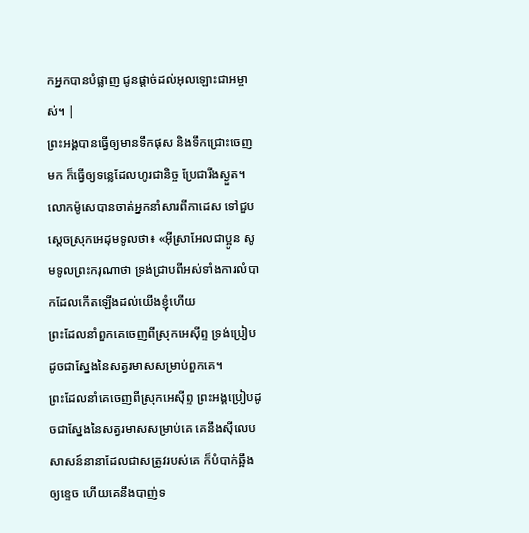កអ្នកបានបំផ្លាញ ជូនផ្តាច់ដល់អុលឡោះជាអម្ចាស់។ |
ព្រះអង្គបានធ្វើឲ្យមានទឹកផុស និងទឹកជ្រោះចេញមក ក៏ធ្វើឲ្យទន្លេដែលហូរជានិច្ច ប្រែជារីងស្ងួត។
លោកម៉ូសេបានចាត់អ្នកនាំសារពីកាដេស ទៅជួបស្តេចស្រុកអេដុមទូលថា៖ «អ៊ីស្រាអែលជាប្អូន សូមទូលព្រះករុណាថា ទ្រង់ជ្រាបពីអស់ទាំងការលំបាកដែលកើតឡើងដល់យើងខ្ញុំហើយ
ព្រះដែលនាំពួកគេចេញពីស្រុកអេស៊ីព្ទ ទ្រង់ប្រៀបដូចជាស្នែងនៃសត្វរមាសសម្រាប់ពួកគេ។
ព្រះដែលនាំគេចេញពីស្រុកអេស៊ីព្ទ ព្រះអង្គប្រៀបដូចជាស្នែងនៃសត្វរមាសសម្រាប់គេ គេនឹងស៊ីលេបសាសន៍នានាដែលជាសត្រូវរបស់គេ ក៏បំបាក់ឆ្អឹងឲ្យខ្ទេច ហើយគេនឹងបាញ់ទ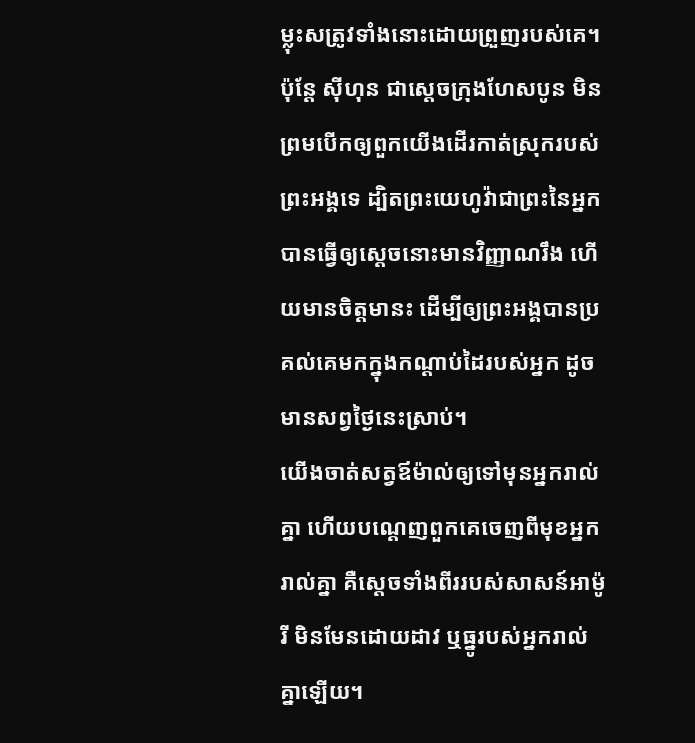ម្លុះសត្រូវទាំងនោះដោយព្រួញរបស់គេ។
ប៉ុន្ដែ ស៊ីហុន ជាស្តេចក្រុងហែសបូន មិនព្រមបើកឲ្យពួកយើងដើរកាត់ស្រុករបស់ព្រះអង្គទេ ដ្បិតព្រះយេហូវ៉ាជាព្រះនៃអ្នក បានធ្វើឲ្យស្តេចនោះមានវិញ្ញាណរឹង ហើយមានចិត្តមានះ ដើម្បីឲ្យព្រះអង្គបានប្រគល់គេមកក្នុងកណ្ដាប់ដៃរបស់អ្នក ដូចមានសព្វថ្ងៃនេះស្រាប់។
យើងចាត់សត្វឪម៉ាល់ឲ្យទៅមុនអ្នករាល់គ្នា ហើយបណ្តេញពួកគេចេញពីមុខអ្នករាល់គ្នា គឺស្តេចទាំងពីររបស់សាសន៍អាម៉ូរី មិនមែនដោយដាវ ឬធ្នូរបស់អ្នករាល់គ្នាឡើយ។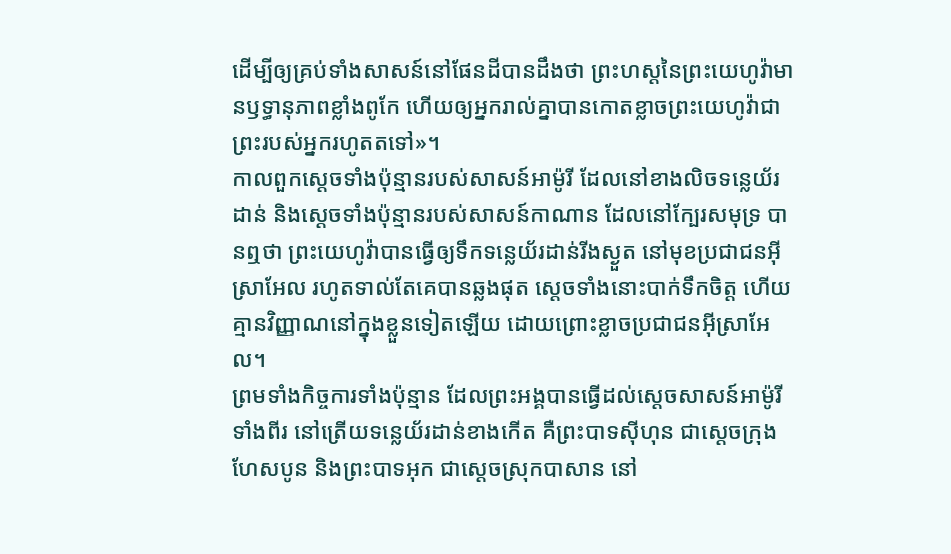ដើម្បីឲ្យគ្រប់ទាំងសាសន៍នៅផែនដីបានដឹងថា ព្រះហស្តនៃព្រះយេហូវ៉ាមានឫទ្ធានុភាពខ្លាំងពូកែ ហើយឲ្យអ្នករាល់គ្នាបានកោតខ្លាចព្រះយេហូវ៉ាជាព្រះរបស់អ្នករហូតតទៅ»។
កាលពួកស្តេចទាំងប៉ុន្មានរបស់សាសន៍អាម៉ូរី ដែលនៅខាងលិចទន្លេយ័រដាន់ និងស្តេចទាំងប៉ុន្មានរបស់សាសន៍កាណាន ដែលនៅក្បែរសមុទ្រ បានឮថា ព្រះយេហូវ៉ាបានធ្វើឲ្យទឹកទន្លេយ័រដាន់រីងស្ងួត នៅមុខប្រជាជនអ៊ីស្រាអែល រហូតទាល់តែគេបានឆ្លងផុត ស្ដេចទាំងនោះបាក់ទឹកចិត្ត ហើយគ្មានវិញ្ញាណនៅក្នុងខ្លួនទៀតឡើយ ដោយព្រោះខ្លាចប្រជាជនអ៊ីស្រាអែល។
ព្រមទាំងកិច្ចការទាំងប៉ុន្មាន ដែលព្រះអង្គបានធ្វើដល់ស្តេចសាសន៍អាម៉ូរីទាំងពីរ នៅត្រើយទន្លេយ័រដាន់ខាងកើត គឺព្រះបាទស៊ីហុន ជាស្តេចក្រុងហែសបូន និងព្រះបាទអុក ជាស្តេចស្រុកបាសាន នៅ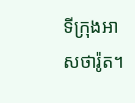ទីក្រុងអាសថារ៉ូត។